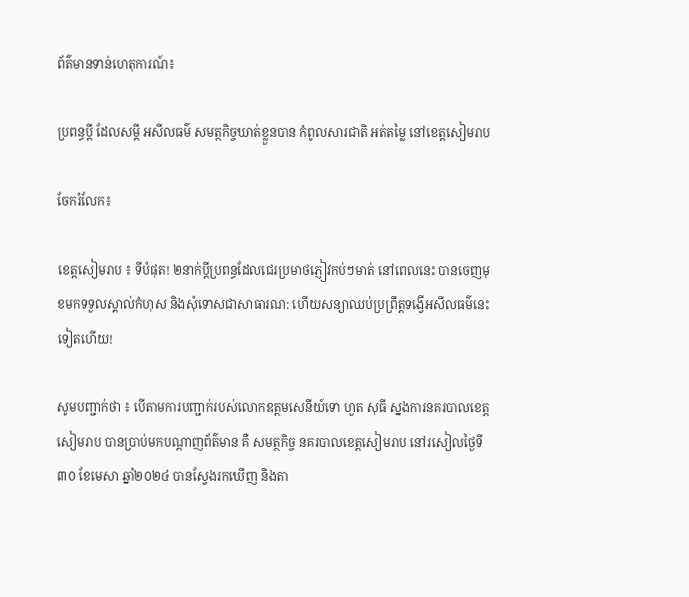ព័ត៌មានទាន់ហេតុការណ៍៖

ប្រពន្ធប្តី ដែលសម្ដី អសីលធម៌ សមត្ថកិច្ចឃាត់ខ្លួនបាន កំពូលសារជាតិ អត់តម្លៃ នៅខេត្តសៀមរាប

ចែករំលែក៖

ខេត្តសៀមរាប ៖ ទីបំផុត! ២នាក់ប្តីប្រពន្ធដែលជេរប្រមាថភ្ញៀវកប់ៗមាត់ នៅពេលនេះ បានចេញមុខមកទទួលស្គាល់កំហុស និងសុំទោសជាសាធារណ: ហើយសន្យាឈប់ប្រព្រឹត្តទង្វើអសីលធម៌នេះទៀតហើយ!

សូមបញ្ជាក់ថា ៖ បើតាមការបញ្ជាក់របស់លោកឧត្តមសេនីយ៍ទោ ហួត សុធី ស្នងការនគរបាលខេត្តសៀមរាប បានប្រាប់មកបណ្តាញព័ត៌មាន គឺ សមត្ថកិច្ច នគរបាលខេត្តសៀមរាប នៅរសៀលថ្ងៃទី៣០ ខែមេសា ឆ្នាំ២០២៤ បានស្វែងរកឃើញ និងតា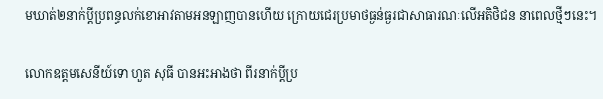មឃាត់២នាក់ប្តីប្រពន្ធលក់ខោអាវតាមអនឡាញបានហើយ ក្រោយជេរប្រមាថធ្ងន់ធ្ងរជាសាធារណៈលើអតិថិជន នាពេលថ្មីៗនេះ។

លោកឧត្តមសេនីយ៍ទោ ហួត សុធី បានអះអាងថា ពីរនាក់ប្ដីប្រ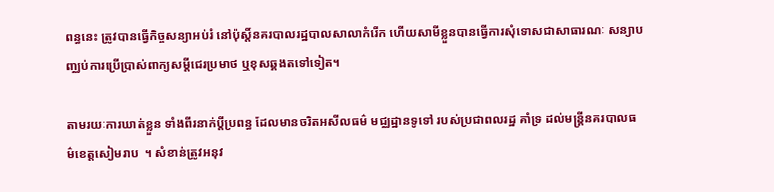ពន្ធនេះ ត្រូវបានធ្វើកិច្ចសន្យាអប់រំ នៅប៉ុស្ដិ៍នគរបាលរដ្ឋបាលសាលាកំរើក ហើយសាមីខ្លួនបានធ្វើការសុំទោសជាសាធារណៈ សន្យាបញ្ឈប់ការប្រើប្រាស់ពាក្យសម្ដីជេរប្រមាថ ឬខុសឆ្គងតទៅទៀត។

តាមរយៈការឃាត់ខ្លួន ទាំងពីរនាក់ប្ដីប្រពន្ធ ដែលមានចរិតអសីលធម៌ មជ្ឈដ្ឋានទូទៅ របស់ប្រជាពលរដ្ឋ គាំទ្រ ដល់មន្ត្រីនគរបាលធម៌ខេត្តសៀមរាប  ។ សំខាន់ត្រូវអនុវ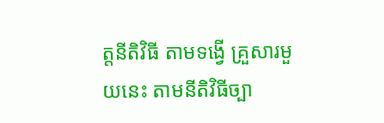ត្តនីតិវិធី តាមទង្វើ គ្រួសារមួយនេះ តាមនីតិវិធីច្បា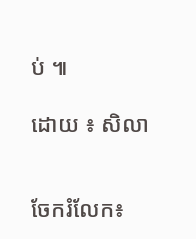ប់ ៕

ដោយ ៖ សិលា


ចែករំលែក៖